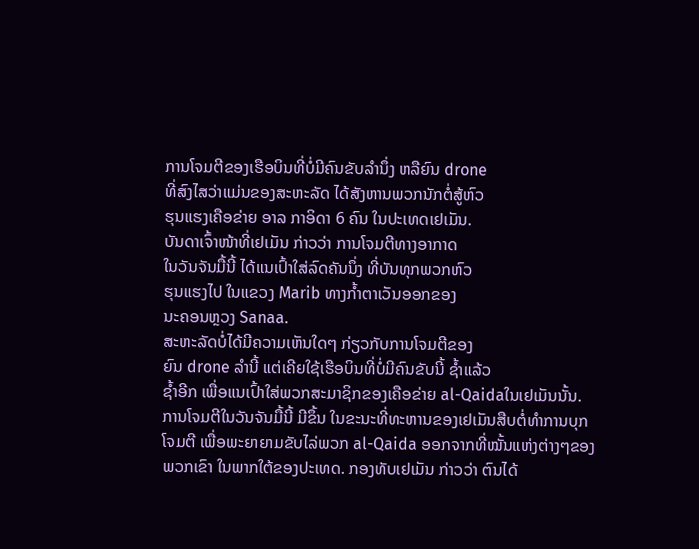ການໂຈມຕີຂອງເຮືອບິນທີ່ບໍ່ມີຄົນຂັບລຳນຶ່ງ ຫລືຍົນ drone
ທີ່ສົງໄສວ່າແມ່ນຂອງສະຫະລັດ ໄດ້ສັງຫານພວກນັກຕໍ່ສູ້ຫົວ
ຮຸນແຮງເຄືອຂ່າຍ ອາລ ກາອິດາ 6 ຄົນ ໃນປະເທດເຢເມັນ.
ບັນດາເຈົ້າໜ້າທີ່ເຢເມັນ ກ່າວວ່າ ການໂຈມຕີທາງອາກາດ
ໃນວັນຈັນມື້ນີ້ ໄດ້ແນເປົ້າໃສ່ລົດຄັນນຶ່ງ ທີ່ບັນທຸກພວກຫົວ
ຮຸນແຮງໄປ ໃນແຂວງ Marib ທາງກ້ຳຕາເວັນອອກຂອງ
ນະຄອນຫຼວງ Sanaa.
ສະຫະລັດບໍ່ໄດ້ມີຄວາມເຫັນໃດໆ ກ່ຽວກັບການໂຈມຕີຂອງ
ຍົນ drone ລຳນີ້ ແຕ່ເຄີຍໃຊ້ເຮືອບິນທີ່ບໍ່ມີຄົນຂັບນີ້ ຊ້ຳແລ້ວ
ຊ້ຳອີກ ເພື່ອແນເປົ້າໃສ່ພວກສະມາຊິກຂອງເຄືອຂ່າຍ al-Qaidaໃນເຢເມັນນັ້ນ.
ການໂຈມຕີໃນວັນຈັນມື້ນີ້ ມີຂຶ້ນ ໃນຂະນະທີ່ທະຫານຂອງເຢເມັນສືບຕໍ່ທຳການບຸກ
ໂຈມຕີ ເພື່ອພະຍາຍາມຂັບໄລ່ພວກ al-Qaida ອອກຈາກທີ່ໝັ້ນແຫ່ງຕ່າງໆຂອງ
ພວກເຂົາ ໃນພາກໃຕ້ຂອງປະເທດ. ກອງທັບເຢເມັນ ກ່າວວ່າ ຕົນໄດ້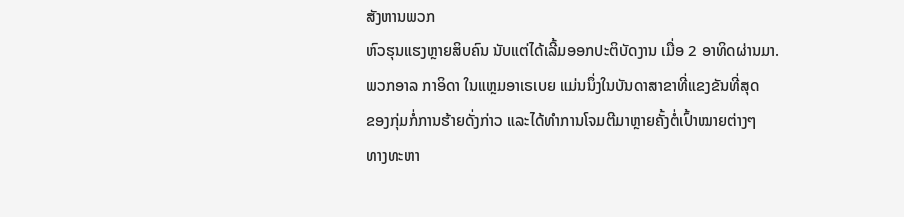ສັງຫານພວກ
ຫົວຮຸນແຮງຫຼາຍສິບຄົນ ນັບແຕ່ໄດ້ເລີ້ມອອກປະຕິບັດງານ ເມື່ອ 2 ອາທິດຜ່ານມາ.
ພວກອາລ ກາອິດາ ໃນແຫຼມອາເຣເບຍ ແມ່ນນຶ່ງໃນບັນດາສາຂາທີ່ແຂງຂັນທີ່ສຸດ
ຂອງກຸ່ມກໍ່ການຮ້າຍດັ່ງກ່າວ ແລະໄດ້ທຳການໂຈມຕີມາຫຼາຍຄັ້ງຕໍ່ເປົ້າໝາຍຕ່າງໆ
ທາງທະຫາ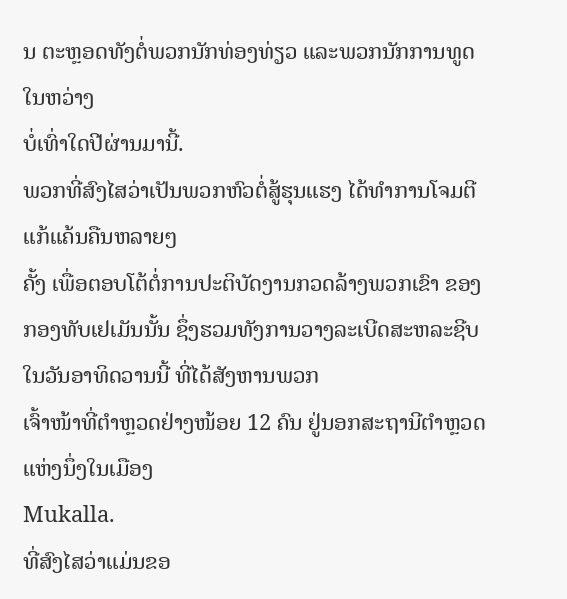ນ ຕະຫຼອດທັງຕໍ່ພວກນັກທ່ອງທ່ຽວ ແລະພວກນັກການທູດ ໃນຫວ່າງ
ບໍ່ເທົ່າໃດປີຜ່ານມານີ້.
ພວກທີ່ສົງໄສວ່າເປັນພວກຫົວຕໍ່ສູ້ຮຸນແຮງ ໄດ້ທຳການໂຈມຕີແກ້ແຄ້ນຄືນຫລາຍໆ
ຄັ້ງ ເພື່ອຕອບໂຕ້ຕໍ່ການປະຕິບັດງານກວດລ້າງພວກເຂົາ ຂອງກອງທັບເຢເມັນນັ້ນ ຊຶ່ງຮວມທັງການວາງລະເບີດສະຫລະຊີບໃນວັນອາທິດວານນີ້ ທີ່ໄດ້ສັງຫານພວກ
ເຈົ້າໜ້າທີ່ຕຳຫຼວດຢ່າງໜ້ອຍ 12 ຄົນ ຢູ່ນອກສະຖານີຕຳຫຼວດແຫ່ງນຶ່ງໃນເມືອງ
Mukalla.
ທີ່ສົງໄສວ່າແມ່ນຂອ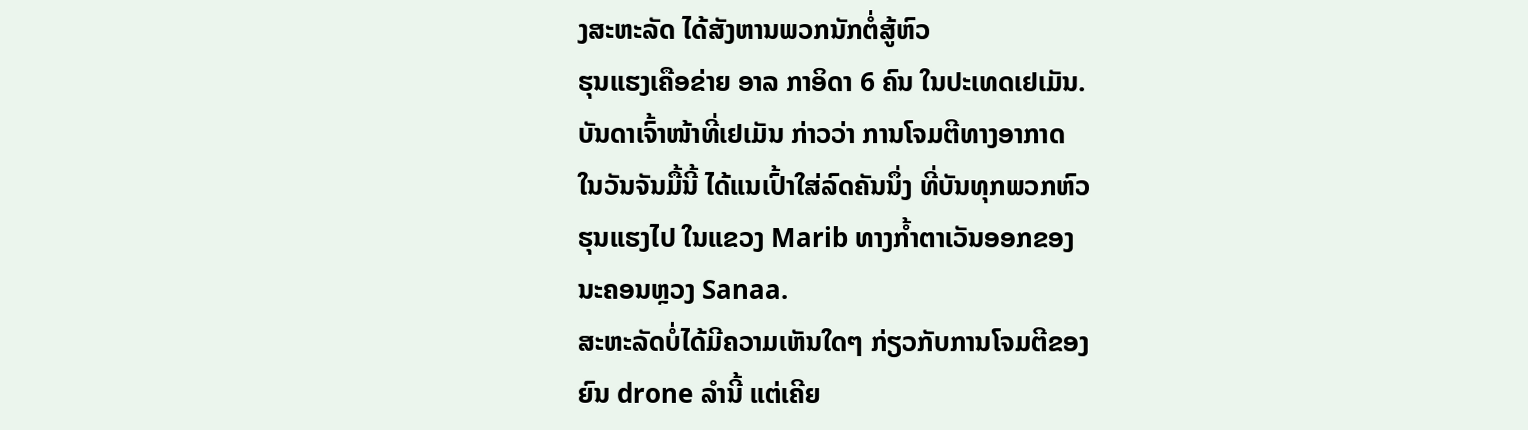ງສະຫະລັດ ໄດ້ສັງຫານພວກນັກຕໍ່ສູ້ຫົວ
ຮຸນແຮງເຄືອຂ່າຍ ອາລ ກາອິດາ 6 ຄົນ ໃນປະເທດເຢເມັນ.
ບັນດາເຈົ້າໜ້າທີ່ເຢເມັນ ກ່າວວ່າ ການໂຈມຕີທາງອາກາດ
ໃນວັນຈັນມື້ນີ້ ໄດ້ແນເປົ້າໃສ່ລົດຄັນນຶ່ງ ທີ່ບັນທຸກພວກຫົວ
ຮຸນແຮງໄປ ໃນແຂວງ Marib ທາງກ້ຳຕາເວັນອອກຂອງ
ນະຄອນຫຼວງ Sanaa.
ສະຫະລັດບໍ່ໄດ້ມີຄວາມເຫັນໃດໆ ກ່ຽວກັບການໂຈມຕີຂອງ
ຍົນ drone ລຳນີ້ ແຕ່ເຄີຍ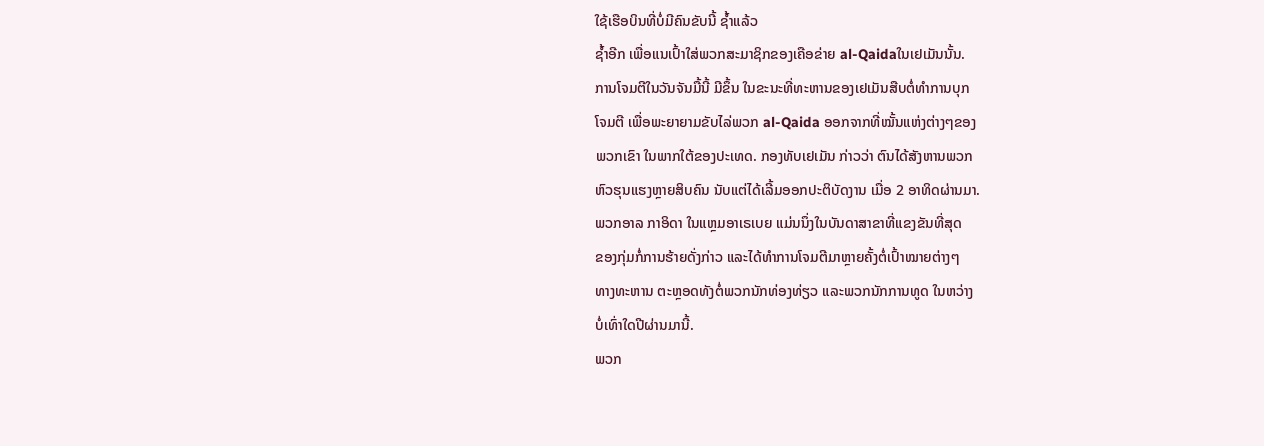ໃຊ້ເຮືອບິນທີ່ບໍ່ມີຄົນຂັບນີ້ ຊ້ຳແລ້ວ
ຊ້ຳອີກ ເພື່ອແນເປົ້າໃສ່ພວກສະມາຊິກຂອງເຄືອຂ່າຍ al-Qaidaໃນເຢເມັນນັ້ນ.
ການໂຈມຕີໃນວັນຈັນມື້ນີ້ ມີຂຶ້ນ ໃນຂະນະທີ່ທະຫານຂອງເຢເມັນສືບຕໍ່ທຳການບຸກ
ໂຈມຕີ ເພື່ອພະຍາຍາມຂັບໄລ່ພວກ al-Qaida ອອກຈາກທີ່ໝັ້ນແຫ່ງຕ່າງໆຂອງ
ພວກເຂົາ ໃນພາກໃຕ້ຂອງປະເທດ. ກອງທັບເຢເມັນ ກ່າວວ່າ ຕົນໄດ້ສັງຫານພວກ
ຫົວຮຸນແຮງຫຼາຍສິບຄົນ ນັບແຕ່ໄດ້ເລີ້ມອອກປະຕິບັດງານ ເມື່ອ 2 ອາທິດຜ່ານມາ.
ພວກອາລ ກາອິດາ ໃນແຫຼມອາເຣເບຍ ແມ່ນນຶ່ງໃນບັນດາສາຂາທີ່ແຂງຂັນທີ່ສຸດ
ຂອງກຸ່ມກໍ່ການຮ້າຍດັ່ງກ່າວ ແລະໄດ້ທຳການໂຈມຕີມາຫຼາຍຄັ້ງຕໍ່ເປົ້າໝາຍຕ່າງໆ
ທາງທະຫານ ຕະຫຼອດທັງຕໍ່ພວກນັກທ່ອງທ່ຽວ ແລະພວກນັກການທູດ ໃນຫວ່າງ
ບໍ່ເທົ່າໃດປີຜ່ານມານີ້.
ພວກ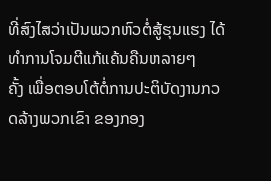ທີ່ສົງໄສວ່າເປັນພວກຫົວຕໍ່ສູ້ຮຸນແຮງ ໄດ້ທຳການໂຈມຕີແກ້ແຄ້ນຄືນຫລາຍໆ
ຄັ້ງ ເພື່ອຕອບໂຕ້ຕໍ່ການປະຕິບັດງານກວດລ້າງພວກເຂົາ ຂອງກອງ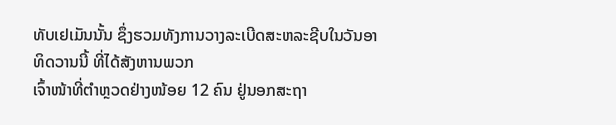ທັບເຢເມັນນັ້ນ ຊຶ່ງຮວມທັງການວາງລະເບີດສະຫລະຊີບໃນວັນອາທິດວານນີ້ ທີ່ໄດ້ສັງຫານພວກ
ເຈົ້າໜ້າທີ່ຕຳຫຼວດຢ່າງໜ້ອຍ 12 ຄົນ ຢູ່ນອກສະຖາ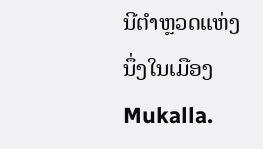ນີຕຳຫຼວດແຫ່ງນຶ່ງໃນເມືອງ
Mukalla.